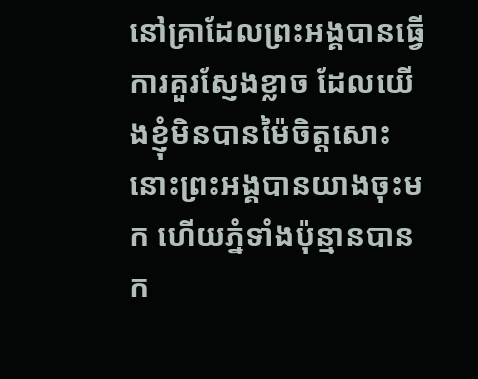នៅគ្រាដែលព្រះអង្គបានធ្វើការគួរស្ញែងខ្លាច ដែលយើងខ្ញុំមិនបានម៉ៃចិត្តសោះ នោះព្រះអង្គបានយាងចុះមក ហើយភ្នំទាំងប៉ុន្មានបានក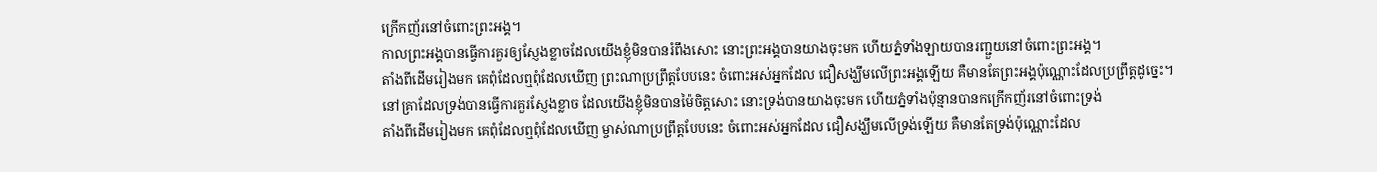ក្រើកញ័រនៅចំពោះព្រះអង្គ។
កាលព្រះអង្គបានធ្វើការគួរឲ្យស្ញែងខ្លាចដែលយើងខ្ញុំមិនបានរំពឹងសោះ នោះព្រះអង្គបានយាងចុះមក ហើយភ្នំទាំងឡាយបានរញ្ជួយនៅចំពោះព្រះអង្គ។
តាំងពីដើមរៀងមក គេពុំដែលឮពុំដែលឃើញ ព្រះណាប្រព្រឹត្តបែបនេះ ចំពោះអស់អ្នកដែល ជឿសង្ឃឹមលើព្រះអង្គឡើយ គឺមានតែព្រះអង្គប៉ុណ្ណោះដែលប្រព្រឹត្តដូច្នេះ។
នៅគ្រាដែលទ្រង់បានធ្វើការគួរស្ញែងខ្លាច ដែលយើងខ្ញុំមិនបានម៉ៃចិត្តសោះ នោះទ្រង់បានយាងចុះមក ហើយភ្នំទាំងប៉ុន្មានបានកក្រើកញ័រនៅចំពោះទ្រង់
តាំងពីដើមរៀងមក គេពុំដែលឮពុំដែលឃើញ ម្ចាស់ណាប្រព្រឹត្តបែបនេះ ចំពោះអស់អ្នកដែល ជឿសង្ឃឹមលើទ្រង់ឡើយ គឺមានតែទ្រង់ប៉ុណ្ណោះដែល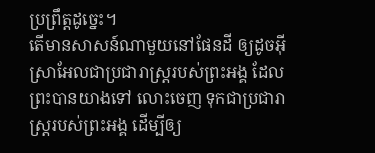ប្រព្រឹត្តដូច្នេះ។
តើមានសាសន៍ណាមួយនៅផែនដី ឲ្យដូចអ៊ីស្រាអែលជាប្រជារាស្ត្ររបស់ព្រះអង្គ ដែលព្រះបានយាងទៅ លោះចេញ ទុកជាប្រជារាស្ត្ររបស់ព្រះអង្គ ដើម្បីឲ្យ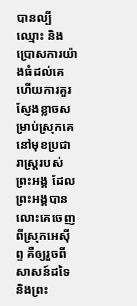បានល្បីឈ្មោះ និងប្រោសការយ៉ាងធំដល់គេ ហើយការគួរស្ញែងខ្លាចសម្រាប់ស្រុកគេ នៅមុខប្រជារាស្ត្ររបស់ព្រះអង្គ ដែលព្រះអង្គបានលោះគេចេញពីស្រុកអេស៊ីព្ទ គឺឲ្យរួចពីសាសន៍ដទៃ និងព្រះ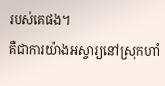របស់គេផង។
គឺជាការយ៉ាងអស្ចារ្យនៅស្រុកហាំ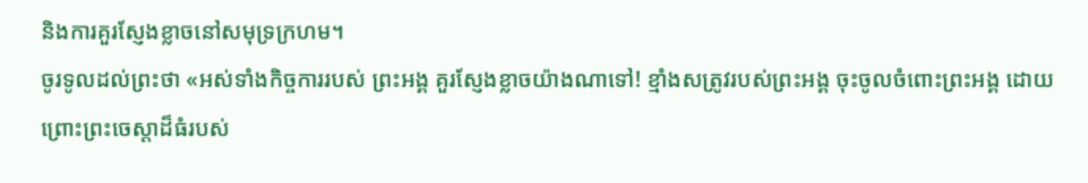និងការគួរស្ញែងខ្លាចនៅសមុទ្រក្រហម។
ចូរទូលដល់ព្រះថា «អស់ទាំងកិច្ចការរបស់ ព្រះអង្គ គួរស្ញែងខ្លាចយ៉ាងណាទៅ! ខ្មាំងសត្រូវរបស់ព្រះអង្គ ចុះចូលចំពោះព្រះអង្គ ដោយព្រោះព្រះចេស្ដាដ៏ធំរបស់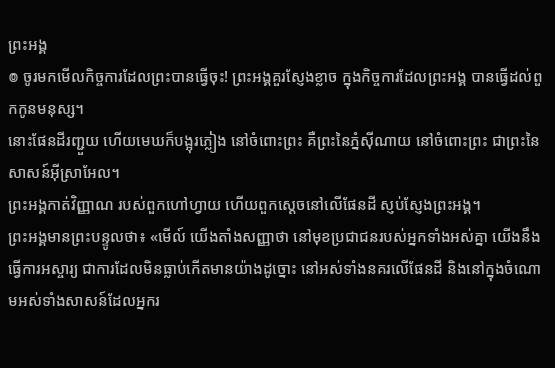ព្រះអង្គ
៙ ចូរមកមើលកិច្ចការដែលព្រះបានធ្វើចុះ! ព្រះអង្គគួរស្ញែងខ្លាច ក្នុងកិច្ចការដែលព្រះអង្គ បានធ្វើដល់ពួកកូនមនុស្ស។
នោះផែនដីរញ្ជួយ ហើយមេឃក៏បង្អុរភ្លៀង នៅចំពោះព្រះ គឺព្រះនៃភ្នំស៊ីណាយ នៅចំពោះព្រះ ជាព្រះនៃសាសន៍អ៊ីស្រាអែល។
ព្រះអង្គកាត់វិញ្ញាណ របស់ពួកហៅហ្វាយ ហើយពួកស្ដេចនៅលើផែនដី ស្ញប់ស្ញែងព្រះអង្គ។
ព្រះអង្គមានព្រះបន្ទូលថា៖ «មើល៍ យើងតាំងសញ្ញាថា នៅមុខប្រជាជនរបស់អ្នកទាំងអស់គ្នា យើងនឹងធ្វើការអស្ចារ្យ ជាការដែលមិនធ្លាប់កើតមានយ៉ាងដូច្នោះ នៅអស់ទាំងនគរលើផែនដី និងនៅក្នុងចំណោមអស់ទាំងសាសន៍ដែលអ្នករ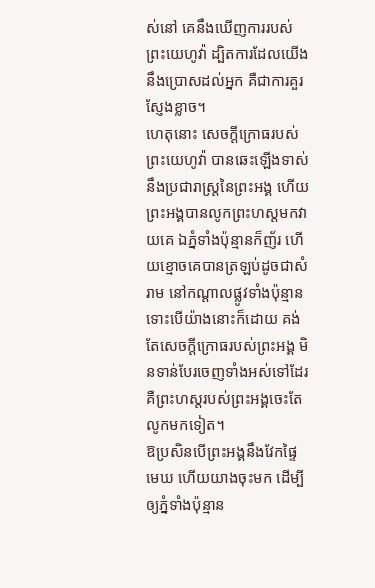ស់នៅ គេនឹងឃើញការរបស់ព្រះយេហូវ៉ា ដ្បិតការដែលយើងនឹងប្រោសដល់អ្នក គឺជាការគួរស្ញែងខ្លាច។
ហេតុនោះ សេចក្ដីក្រោធរបស់ព្រះយេហូវ៉ា បានឆេះឡើងទាស់នឹងប្រជារាស្ត្រនៃព្រះអង្គ ហើយព្រះអង្គបានលូកព្រះហស្តមកវាយគេ ឯភ្នំទាំងប៉ុន្មានក៏ញ័រ ហើយខ្មោចគេបានត្រឡប់ដូចជាសំរាម នៅកណ្ដាលផ្លូវទាំងប៉ុន្មាន ទោះបើយ៉ាងនោះក៏ដោយ គង់តែសេចក្ដីក្រោធរបស់ព្រះអង្គ មិនទាន់បែរចេញទាំងអស់ទៅដែរ គឺព្រះហស្តរបស់ព្រះអង្គចេះតែលូកមកទៀត។
ឱប្រសិនបើព្រះអង្គនឹងវែកផ្ទៃមេឃ ហើយយាងចុះមក ដើម្បីឲ្យភ្នំទាំងប៉ុន្មាន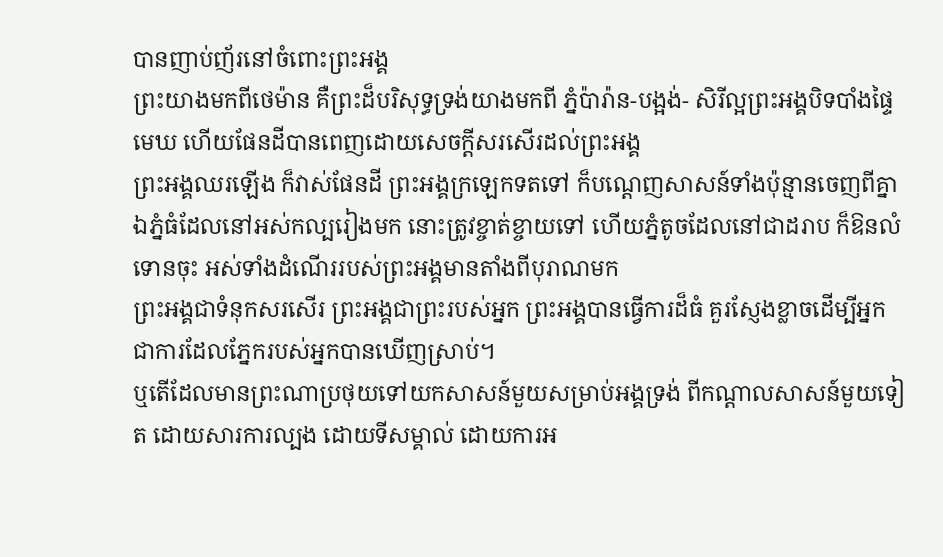បានញាប់ញ័រនៅចំពោះព្រះអង្គ
ព្រះយាងមកពីថេម៉ាន គឺព្រះដ៏បរិសុទ្ធទ្រង់យាងមកពី ភ្នំប៉ារ៉ាន-បង្អង់- សិរីល្អព្រះអង្គបិទបាំងផ្ទៃមេឃ ហើយផែនដីបានពេញដោយសេចក្ដីសរសើរដល់ព្រះអង្គ
ព្រះអង្គឈរឡើង ក៏វាស់ផែនដី ព្រះអង្គក្រឡេកទតទៅ ក៏បណ្តេញសាសន៍ទាំងប៉ុន្មានចេញពីគ្នា ឯភ្នំធំដែលនៅអស់កល្បរៀងមក នោះត្រូវខ្ចាត់ខ្ចាយទៅ ហើយភ្នំតូចដែលនៅជាដរាប ក៏ឱនលំទោនចុះ អស់ទាំងដំណើររបស់ព្រះអង្គមានតាំងពីបុរាណមក
ព្រះអង្គជាទំនុកសរសើរ ព្រះអង្គជាព្រះរបស់អ្នក ព្រះអង្គបានធ្វើការដ៏ធំ គួរស្ញែងខ្លាចដើម្បីអ្នក ជាការដែលភ្នែករបស់អ្នកបានឃើញស្រាប់។
ឬតើដែលមានព្រះណាប្រថុយទៅយកសាសន៍មួយសម្រាប់អង្គទ្រង់ ពីកណ្ដាលសាសន៍មួយទៀត ដោយសារការល្បង ដោយទីសម្គាល់ ដោយការអ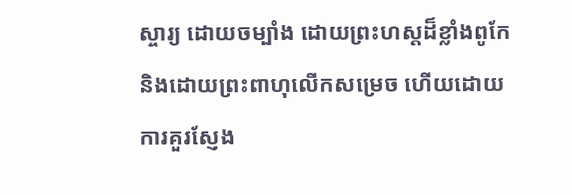ស្ចារ្យ ដោយចម្បាំង ដោយព្រះហស្តដ៏ខ្លាំងពូកែ និងដោយព្រះពាហុលើកសម្រេច ហើយដោយការគួរស្ញែង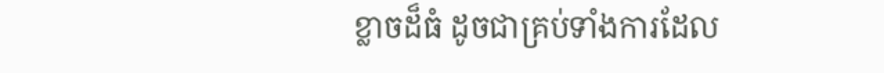ខ្លាចដ៏ធំ ដូចជាគ្រប់ទាំងការដែល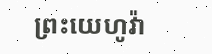ព្រះយេហូវ៉ា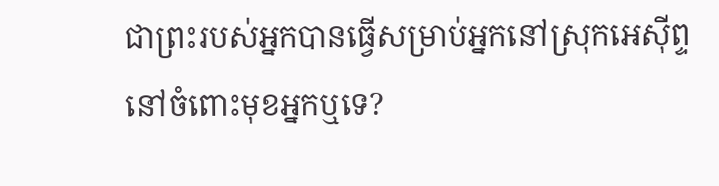ជាព្រះរបស់អ្នកបានធ្វើសម្រាប់អ្នកនៅស្រុកអេស៊ីព្ទ នៅចំពោះមុខអ្នកឬទេ?